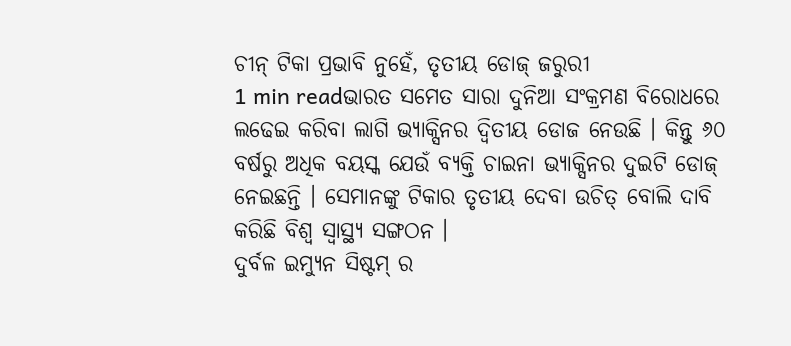ଚୀନ୍ ଟିକା ପ୍ରଭାବି ନୁହେଁ, ତୃତୀୟ ଡୋଜ୍ ଜରୁରୀ
1 min readଭାରତ ସମେତ ସାରା ଦୁନିଆ ସଂକ୍ରମଣ ବିରୋଧରେ ଲଢେଇ କରିବା ଲାଗି ଭ୍ୟାକ୍ସିନର ଦ୍ୱିତୀୟ ଡୋଜ ନେଉଛି । କିନ୍ତୁ ୬୦ ବର୍ଷରୁ ଅଧିକ ବୟସ୍କ ଯେଉଁ ବ୍ୟକ୍ତି ଚାଇନା ଭ୍ୟାକ୍ସିନର ଦୁଇଟି ଡୋଜ୍ ନେଇଛନ୍ତି । ସେମାନଙ୍କୁ ଟିକାର ତୃତୀୟ ଦେବା ଉଚିତ୍ ବୋଲି ଦାବି କରିଛି ବିଶ୍ୱ ସ୍ୱାସ୍ଥ୍ୟ ସଙ୍ଗଠନ ।
ଦୁର୍ବଳ ଇମ୍ୟୁନ ସିଷ୍ଟମ୍ ର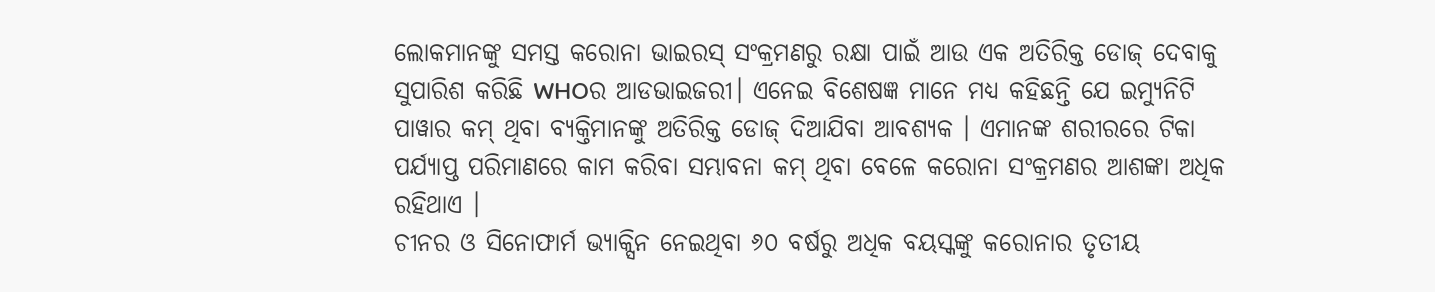ଲୋକମାନଙ୍କୁ ସମସ୍ତ କରୋନା ଭାଇରସ୍ ସଂକ୍ରମଣରୁ ରକ୍ଷା ପାଇଁ ଆଉ ଏକ ଅତିରିକ୍ତ ଡୋଜ୍ ଦେବାକୁ ସୁପାରିଶ କରିଛି WHOର ଆଡଭାଇଜରୀ। ଏନେଇ ବିଶେଷଜ୍ଞ ମାନେ ମଧ୍ୟ କହିଛନ୍ତି ଯେ ଇମ୍ୟୁନିଟି ପାୱାର କମ୍ ଥିବା ବ୍ୟକ୍ତିମାନଙ୍କୁ ଅତିରିକ୍ତ ଡୋଜ୍ ଦିଆଯିବା ଆବଶ୍ୟକ । ଏମାନଙ୍କ ଶରୀରରେ ଟିକା ପର୍ଯ୍ୟାପ୍ତ ପରିମାଣରେ କାମ କରିବା ସମ୍ଭାବନା କମ୍ ଥିବା ବେଳେ କରୋନା ସଂକ୍ରମଣର ଆଶଙ୍କା ଅଧିକ ରହିଥାଏ ।
ଚୀନର ଓ ସିନୋଫାର୍ମ ଭ୍ୟାକ୍ସିନ ନେଇଥିବା ୬୦ ବର୍ଷରୁ ଅଧିକ ବୟସ୍କଙ୍କୁ କରୋନାର ତୃତୀୟ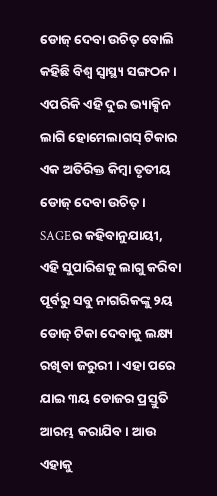ଡୋଜ୍ ଦେବା ଉଚିତ୍ ବୋଲି କହିଛି ବିଶ୍ୱ ସ୍ୱାସ୍ଥ୍ୟ ସଙ୍ଗଠନ । ଏପରିକି ଏହି ଦୁଇ ଭ୍ୟାକ୍ସିନ ଲାଗି ହୋମେଲାଗସ୍ ଟିକାର ଏକ ଅତିରିକ୍ତ କିମ୍ବା ତୃତୀୟ ଡୋଜ୍ ଦେବା ଉଚିତ୍ ।
SAGEର କହିବାନୁଯାୟୀ, ଏହି ସୁପାରିଶକୁ ଲାଗୁ କରିବା ପୂର୍ବରୁ ସବୁ ନାଗରିକଙ୍କୁ ୨ୟ ଡୋଜ୍ ଟିକା ଦେବାକୁ ଲକ୍ଷ୍ୟ ରଖିବା ଜରୁରୀ । ଏହା ପରେ ଯାଇ ୩ୟ ଡୋଜର ପ୍ରସ୍ତୁତି ଆରମ୍ଭ କରାଯିବ । ଆଉ ଏହାକୁ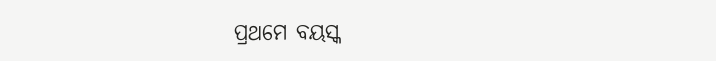ପ୍ରଥମେ ବୟସ୍କ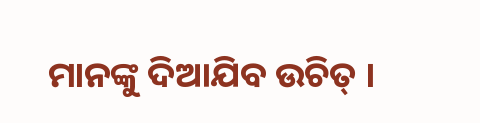ମାନଙ୍କୁ ଦିଆଯିବ ଉଚିତ୍ ।